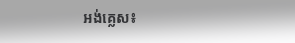អង់គ្លេស៖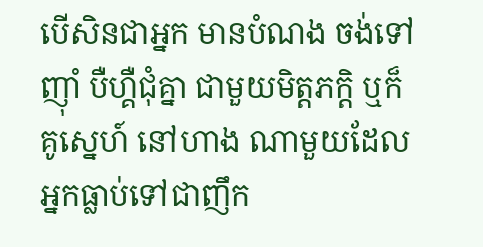បើសិនជាអ្នក មានបំណង ចង់ទៅញ៉ាំ បឺហ្គឺជុំគ្នា ជាមួយមិត្តភក្តិ ឬក៏គូស្នេហ៍ នៅហាង ណាមួយដែល អ្នកធ្លាប់ទៅជាញឹក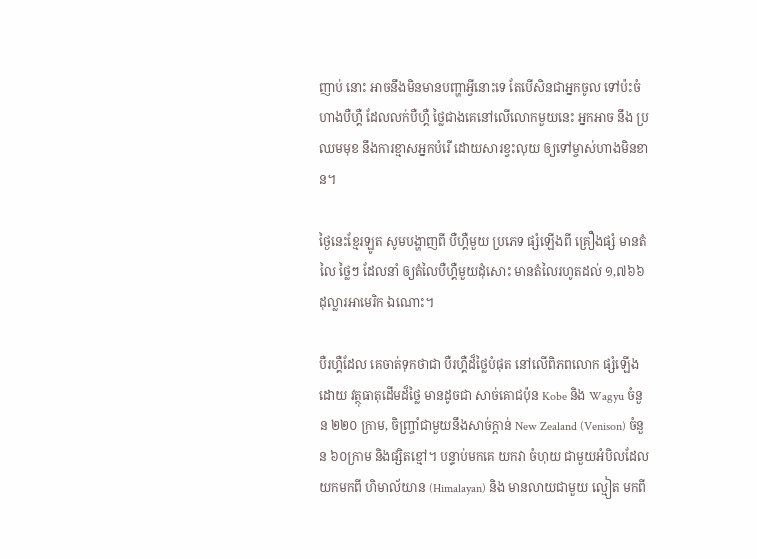ញាប់ នោះ អាចនឹងមិនមានបញ្ហាអ្វីនោះទេ តែបើសិនជាអ្នកចូល ទៅប៉ះចំ ហាងបឺហ្គឺ ដែលលក់បឺហ្គឺ ថ្លៃជាងគេនៅលើលោកមួយនេះ អ្នកអាច នឹង ប្រឈមមុខ នឹងការខ្មាសអ្នកបំរើ ដោយសារខ្វះលុយ ឲ្យទៅម្ចាស់ហាងមិនខាន។

ថ្ងៃនេះខ្មែរឡូត សូមបង្ហាញពី បឺហ្គឺមួយ ប្រភេទ ផ្សំឡើងពី គ្រឿងផ្សំ មានតំលៃ ថ្លៃៗ ដែលនាំ ឲ្យតំលៃបឺហ្គឺមួយដុំសោះ មានតំលៃរហូតដល់ ១,៧៦៦ ដុល្លារអាមេរិក ឯណោះ។

បឺរហ្គឺដែល គេចាត់ទុកថាជា បឺរហ្គឺដ៏ថ្លៃបំផុត នៅលើពិភពលោក ផ្សំឡើងដោយ វត្ថុធាតុដើមដ៏ថ្លៃ មានដូចជា សាច់គោជប៉ុន Kobe និង Wagyu ចំនួន ២២០ ក្រាម, ចិញ្ច្រាំជាមួយនឹងសាច់ក្តាន់ New Zealand (Venison) ចំនួន ៦០ក្រាម និងផ្សិតខ្មៅ។ បន្ទាប់មកគេ យកវា ចំហុយ ជាមួយអំបិលដែល យកមកពី ហិមាល័យាន (Himalayan) និង មានលាយជាមួយ ល្មៀត មកពី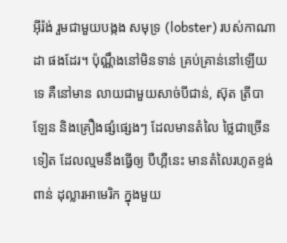អ៊ីរ៉ង់ រួមជាមួយបង្កង សមុទ្រ (lobster) របស់កាណាដា ផងដែរ។ ប៉ុណ្ណឹងនៅមិនទាន់ គ្រប់គ្រាន់នៅឡើយទេ គឺនៅមាន លាយជាមួយសាច់បីជាន់, ស៊ុត ត្រីបាឡែន និងគ្រឿងផ្សំផ្សេងៗ ដែលមានតំលៃ ថ្លៃជាច្រើនទៀត ដែលល្មមនឹងធ្វើឲ្យ បឺហ្គឺនេះ មានតំលៃរហូតខ្ទង់ពាន់ ដុល្លារអាមេរិក ក្នុងមួយ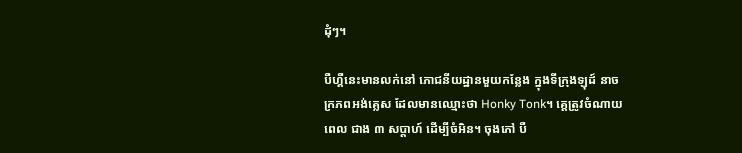ដុំៗ។

បឺហ្គឺនេះមានលក់នៅ ភោជនីយដ្ឋានមួយកន្លែង ក្នុងទីក្រុងឡុដ៍ នាចក្រភពអង់គ្លេស ដែលមានឈ្មោះថា Honky Tonk។ គេ្តត្រូវចំណាយពេល ជាង ៣ សប្តាហ៍ ដើម្បីចំអិន។ ចុងភៅ បឺ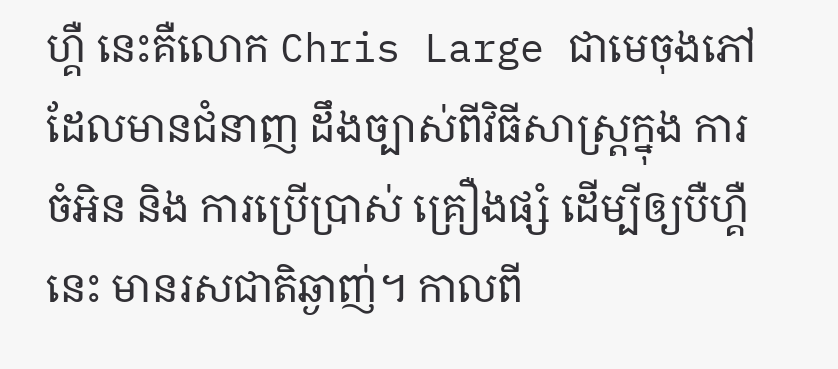ហ្គឺ នេះគឺលោក Chris Large ជាមេចុងភៅ ដែលមានជំនាញ ដឹងច្បាស់ពីវិធីសាស្ត្រក្នុង ការចំអិន និង ការប្រើប្រាស់ គ្រឿងផ្សំ ដើម្បីឲ្យបឺហ្គឺនេះ មានរសជាតិឆ្ងាញ់។ កាលពី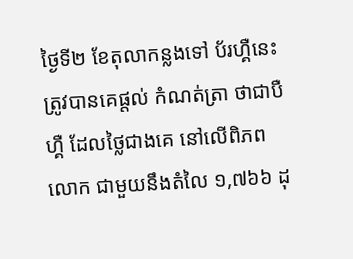ថ្ងៃទី២ ខែតុលាកន្លងទៅ ប័រហ្គឺនេះ ត្រូវបានគេផ្តល់ កំណត់ត្រា ថាជាបឺហ្គឺ ដែលថ្លៃជាងគេ នៅលើពិភពលោក ជាមួយនឹងតំលៃ ១,៧៦៦ ដុ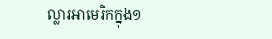ល្លារអាមេរិកក្នុង១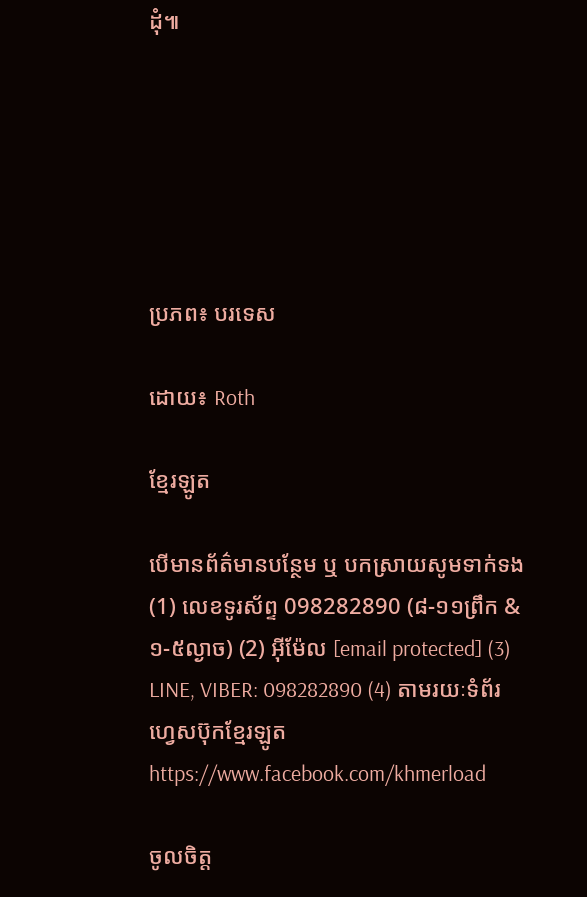ដុំ៕






ប្រភព៖ បរទេស

ដោយ៖ Roth

ខ្មែរឡូត

បើមានព័ត៌មានបន្ថែម ឬ បកស្រាយសូមទាក់ទង (1) លេខទូរស័ព្ទ 098282890 (៨-១១ព្រឹក & ១-៥ល្ងាច) (2) អ៊ីម៉ែល [email protected] (3) LINE, VIBER: 098282890 (4) តាមរយៈទំព័រហ្វេសប៊ុកខ្មែរឡូត https://www.facebook.com/khmerload

ចូលចិត្ត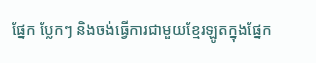ផ្នែក ប្លែកៗ និងចង់ធ្វើការជាមួយខ្មែរឡូតក្នុងផ្នែក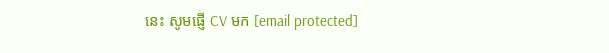នេះ សូមផ្ញើ CV មក [email protected]